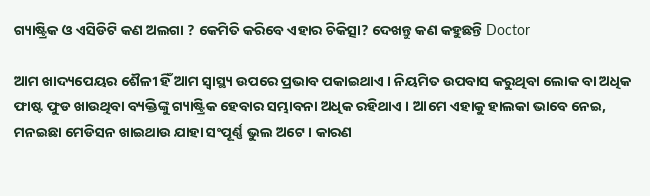ଗ୍ୟାଷ୍ଟ୍ରିକ ଓ ଏସିଡିଟି କଣ ଅଲଗା ? କେମିତି କରିବେ ଏହାର ଚିକିତ୍ସା? ଦେଖନ୍ତୁ କଣ କହୁଛନ୍ତି Doctor

ଆମ ଖାଦ୍ୟପେୟର ଶୈଳୀ ହିଁ ଆମ ସ୍ୱାସ୍ଥ୍ୟ ଉପରେ ପ୍ରଭାବ ପକାଇଥାଏ । ନିୟମିତ ଉପବାସ କରୁଥିବା ଲୋକ ବା ଅଧିକ ଫାଷ୍ଟ ଫୁଡ ଖାଉଥିବା ବ୍ୟକ୍ତିଙ୍କୁ ଗ୍ୟାଷ୍ଟ୍ରିକ ହେବାର ସମ୍ଭାବନା ଅଧିକ ରହିଥାଏ । ଆମେ ଏହାକୁ ହାଲକା ଭାବେ ନେଇ, ମନଇଛା ମେଡିସନ ଖାଇଥାଉ ଯାହା ସଂପୂର୍ଣ୍ଣ ଭୁଲ ଅଟେ । କାରଣ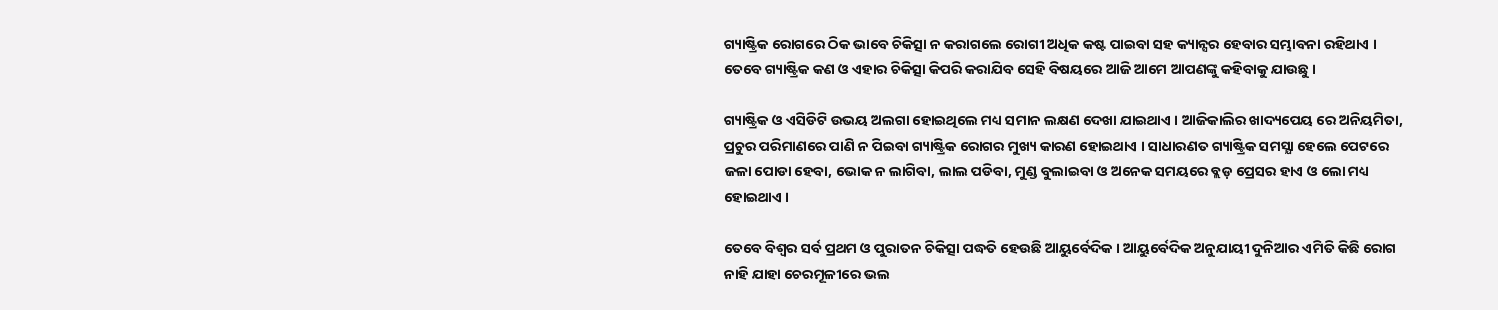ଗ୍ୟାଷ୍ଟ୍ରିକ ରୋଗରେ ଠିକ ଭାବେ ଚିକିତ୍ସା ନ କରାଗଲେ ରୋଗୀ ଅଧିକ କଷ୍ଟ ପାଇବା ସହ କ୍ୟାନ୍ସର ହେବାର ସମ୍ଭାବନା ରହିଥାଏ । ତେବେ ଗ୍ୟାଷ୍ଟ୍ରିକ କଣ ଓ ଏହାର ଚିକିତ୍ସା କିପରି କରାଯିବ ସେହି ବିଷୟରେ ଆଜି ଆମେ ଆପଣଙ୍କୁ କହିବାକୁ ଯାଉଛୁ ।

ଗ୍ୟାଷ୍ଟ୍ରିକ ଓ ଏସିଡିଟି ଉଭୟ ଅଲଗା ହୋଇଥିଲେ ମଧ୍ୟ ସମାନ ଲକ୍ଷଣ ଦେଖା ଯାଇଥାଏ । ଆଜିକାଲିର ଖାଦ୍ୟପେୟ ରେ ଅନିୟମିତା, ପ୍ରଚୁର ପରିମାଣରେ ପାଣି ନ ପିଇବା ଗ୍ୟାଷ୍ଟ୍ରିକ ରୋଗର ମୁଖ୍ୟ କାରଣ ହୋଇଥାଏ । ସାଧାରଣତ ଗ୍ୟାଷ୍ଟ୍ରିକ ସମସ୍ଯା ହେଲେ ପେଟରେ ଜଳା ପୋଡା ହେବା, ଭୋକ ନ ଲାଗିବା, ଲାଲ ପଡିବା, ମୁଣ୍ଡ ବୁଲାଇବା ଓ ଅନେକ ସମୟରେ ବ୍ଲଡ଼ ପ୍ରେସର ହାଏ ଓ ଲୋ ମଧ୍ୟ ହୋଇଥାଏ ।

ତେବେ ବିଶ୍ଵର ସର୍ବ ପ୍ରଥମ ଓ ପୁରାତନ ଚିକିତ୍ସା ପଦ୍ଧତି ହେଉଛି ଆୟୁର୍ବେଦିକ । ଆୟୁର୍ବେଦିକ ଅନୁଯାୟୀ ଦୁନିଆର ଏମିତି କିଛି ରୋଗ ନାହି ଯାହା ଚେରମୂଳୀରେ ଭଲ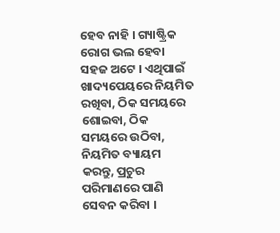ହେବ ନାହି । ଗ୍ୟାଷ୍ଟ୍ରିକ ରୋଗ ଭଲ ହେବା ସହଜ ଅଟେ । ଏଥିପାଇଁ ଖାଦ୍ୟପେୟରେ ନିୟମିତ ରଖିବା, ଠିକ ସମୟରେ ଶୋଇବା, ଠିକ ସମୟରେ ଉଠିବା, ନିୟମିତ ବ୍ୟାୟମ କରନ୍ତୁ, ପ୍ରଚୁର ପରିମାଣରେ ପାଣି ସେବନ କରିବା ।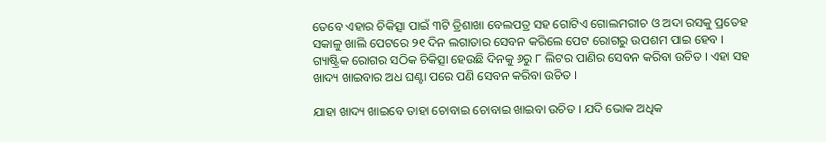ତେବେ ଏହାର ଚିକିତ୍ସା ପାଇଁ ୩ଟି ତ୍ରିଶାଖା ବେଲପତ୍ର ସହ ଗୋଟିଏ ଗୋଲମରୀଚ ଓ ଅଦା ରସକୁ ପ୍ରତେହ ସକାଳୁ ଖାଲି ପେଟରେ ୨୧ ଦିନ ଲଗାତାର ସେବନ କରିଲେ ପେଟ ରୋଗରୁ ଉପଶମ ପାଇ ହେବ । ଗ୍ୟାଷ୍ଟ୍ରିକ ରୋଗର ସଠିକ ଚିକିତ୍ସା ହେଉଛି ଦିନକୁ ୬ରୁ ୮ ଲିଟର ପାଣିର ସେବନ କରିବା ଉଚିତ । ଏହା ସହ ଖାଦ୍ୟ ଖାଇବାର ଅଧ ଘଣ୍ଟା ପରେ ପଣି ସେବନ କରିବା ଉଚିତ ।

ଯାହା ଖାଦ୍ୟ ଖାଇବେ ତାହା ଚୋବାଇ ଚୋବାଇ ଖାଇବା ଉଚିତ । ଯଦି ଭୋକ ଅଧିକ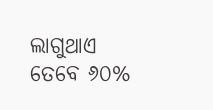ଲାଗୁଥାଏ ତେବେ ୬୦%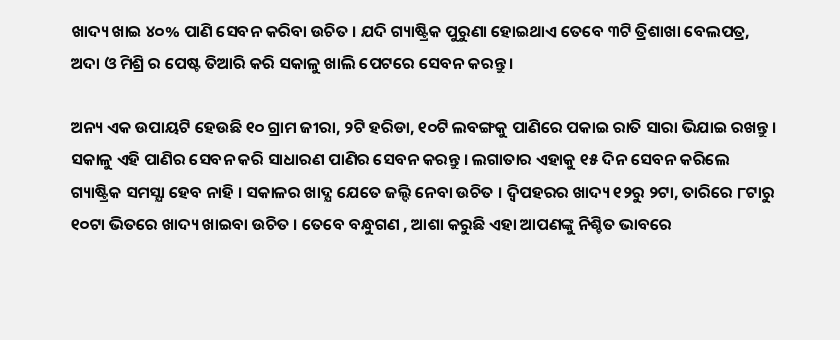ଖାଦ୍ୟ ଖାଇ ୪୦% ପାଣି ସେବନ କରିବା ଉଚିତ । ଯଦି ଗ୍ୟାଷ୍ଟ୍ରିକ ପୁରୁଣା ହୋଇଥାଏ ତେବେ ୩ଟି ତ୍ରିଶାଖା ବେଲପତ୍ର, ଅଦା ଓ ମିଶ୍ରି ର ପେଷ୍ଟ ତିଆରି କରି ସକାଳୁ ଖାଲି ପେଟରେ ସେବନ କରନ୍ତୁ ।

ଅନ୍ୟ ଏକ ଉପାୟଟି ହେଉଛି ୧୦ ଗ୍ରାମ ଜୀରା, ୨ଟି ହରିଡା, ୧୦ଟି ଲବଙ୍ଗକୁ ପାଣିରେ ପକାଇ ରାତି ସାରା ଭିଯାଇ ରଖନ୍ତୁ । ସକାଳୁ ଏହି ପାଣିର ସେବନ କରି ସାଧାରଣ ପାଣିର ସେବନ କରନ୍ତୁ । ଲଗାତାର ଏହାକୁ ୧୫ ଦିନ ସେବନ କରିଲେ ଗ୍ୟାଷ୍ଟ୍ରିକ ସମସ୍ଯା ହେବ ନାହି । ସକାଳର ଖାଦ୍ଯ ଯେତେ ଜଲ୍ଦି ନେବା ଉଚିତ । ଦ୍ଵିପହରର ଖାଦ୍ୟ ୧୨ରୁ ୨ଟା, ତାରିରେ ୮ଟାରୁ ୧୦ଟା ଭିତରେ ଖାଦ୍ୟ ଖାଇବା ଉଚିତ । ତେବେ ବନ୍ଧୁଗଣ , ଆଶା କରୁଛି ଏହା ଆପଣଙ୍କୁ ନିଶ୍ଚିତ ଭାବରେ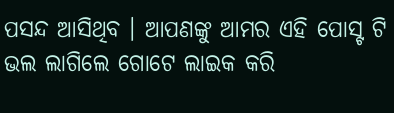ପସନ୍ଦ ଆସିଥିବ । ଆପଣଙ୍କୁ ଆମର ଏହି ପୋସ୍ଟ ଟି ଭଲ ଲାଗିଲେ ଗୋଟେ ଲାଇକ କରି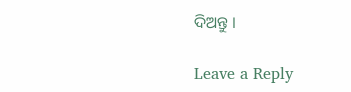ଦିଅନ୍ତୁ ।

Leave a Reply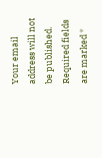Your email address will not be published. Required fields are marked *